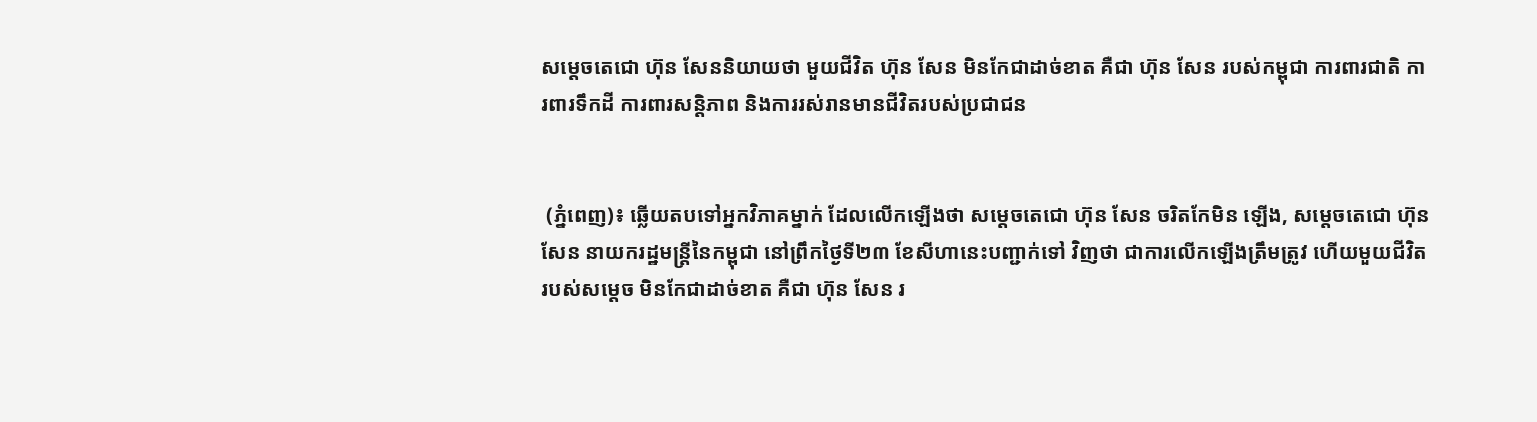សម្តេចតេជោ ហ៊ុន សែននិយាយថា មួយជីវិត ហ៊ុន សែន មិនកែជាដាច់ខាត គឺជា ហ៊ុន សែន របស់កម្ពុជា ការពារជាតិ ការពារទឹកដី ការពារសន្តិភាព និងការរស់រានមានជីវិតរបស់ប្រជាជន


 (ភ្នំពេញ)៖ ឆ្លើយតបទៅអ្នកវិភាគម្នាក់ ដែលលើកឡើងថា សម្តេចតេជោ ហ៊ុន សែន ចរិតកែមិន ឡើង, សម្តេចតេជោ ហ៊ុន សែន នាយករដ្ឋមន្ត្រីនៃកម្ពុជា នៅព្រឹកថ្ងៃទី២៣ ខែសីហានេះបញ្ជាក់ទៅ វិញថា ជាការលើកឡើងត្រឹមត្រូវ ហើយមួយជីវិតរបស់សម្តេច មិនកែជាដាច់ខាត គឺជា ហ៊ុន សែន រ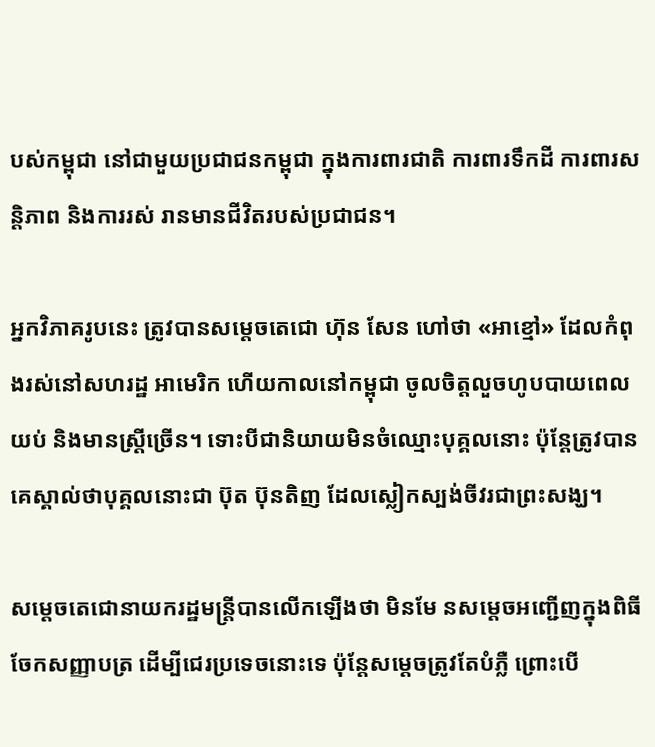បស់កម្ពុជា នៅជាមួយប្រជាជនកម្ពុជា ក្នុងការពារជាតិ ការពារទឹកដី ការពារសន្តិភាព និងការរស់ រានមានជីវិតរបស់ប្រជាជន។

អ្នកវិភាគរូបនេះ ត្រូវបានសម្តេចតេជោ ហ៊ុន សែន ហៅថា «អាខ្មៅ» ដែលកំពុងរស់នៅសហរដ្ឋ អាមេរិក ហើយកាលនៅកម្ពុជា ចូលចិត្តលួចហូបបាយពេលយប់ និងមានស្ត្រីច្រើន។ ទោះបីជានិយាយមិនចំឈ្មោះបុគ្គលនោះ ប៉ុន្តែត្រូវបានគេស្គាល់ថាបុគ្គលនោះជា ប៊ុត ប៊ុនតិញ ដែលស្លៀកស្បង់ចីវរជាព្រះសង្ឃ។

សម្តេចតេជោនាយករដ្ឋមន្ត្រីបានលើកឡើងថា មិនមែ នសម្តេចអញ្ជើញក្នុងពិធីចែកសញ្ញាបត្រ ដើម្បីជេរប្រទេចនោះទេ ប៉ុន្តែសម្តេចត្រូវតែបំភ្លឺ ព្រោះបើ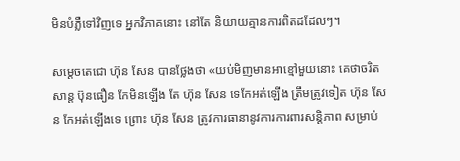មិនបំភ្លឺទៅវិញទេ អ្នកវិភាគនោះ នៅតែ និយាយគ្មានការពិតដដែលៗ។

សម្តេចតេជោ ហ៊ុន សែន បានថ្លែងថា «យប់មិញមានអាខ្មៅមួយនោះ គេថាចរិត សាន្ត ប៊ុនធឿន កែមិនឡើង តែ ហ៊ុន សែន ទេកែអត់ឡើង ត្រឹមត្រូវទៀត ហ៊ុន សែន កែអត់ឡើងទេ ព្រោះ ហ៊ុន សែន ត្រូវការធានានូវការការពារសន្តិភាព សម្រាប់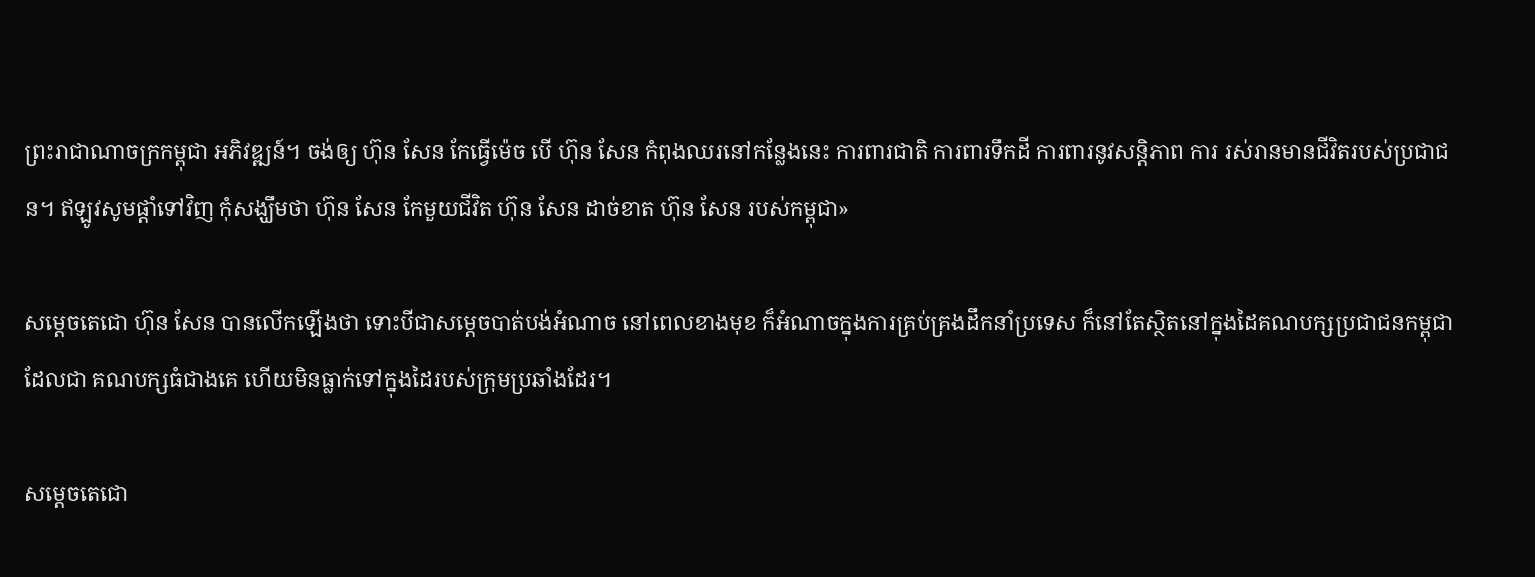ព្រះរាជាណាចក្រកម្ពុជា អភិវឌ្ឍន៍។ ចង់ឲ្យ ហ៊ុន សែន កែធ្វើម៉េច បើ ហ៊ុន សែន កំពុងឈរនៅកន្លែងនេះ ការពារជាតិ ការពារទឹកដី ការពារនូវសន្តិភាព ការ រស់រានមានជីវិតរបស់ប្រជាជន។ ឥឡូវសូមផ្តាំទៅវិញ កុំសង្ឃឹមថា ហ៊ុន សែន កែមួយជីវិត ហ៊ុន សែន ដាច់ខាត ហ៊ុន សែន របស់កម្ពុជា»

សម្តេចតេជោ ហ៊ុន សែន បានលើកឡើងថា ទោះបីជាសម្តេចបាត់បង់អំណាច នៅពេលខាងមុខ ក៏អំណាចក្នុងការគ្រប់គ្រងដឹកនាំប្រទេស ក៏នៅតែស្ថិតនៅក្នុងដៃគណបក្សប្រជាជនកម្ពុជា ដែលជា គណបក្សធំជាងគេ ហើយមិនធ្លាក់ទៅក្នុងដៃរបស់ក្រុមប្រឆាំងដែរ។

សម្តេចតេជោ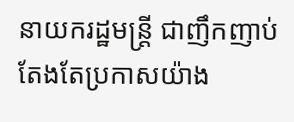នាយករដ្ឋមន្ត្រី ជាញឹកញាប់តែងតែប្រកាសយ៉ាង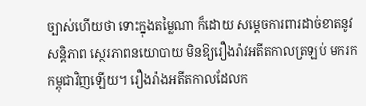ច្បាស់ហើយថា ទោះក្នុងតម្លៃណា ក៏ដោយ សម្តេចការពារដាច់ខាតនូវសន្តិភាព ស្ថេរភាពនយោបាយ មិនឱ្យរឿងរ៉ាវអតីតកាលត្រឡប់ មករកកម្ពុជាវិញឡើយ។ រឿងរ៉ាងអតីតកាលដែលក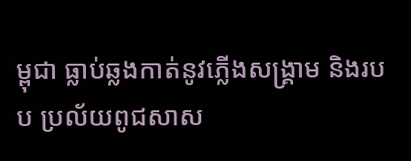ម្ពុជា ធ្លាប់ឆ្លងកាត់នូវភ្លើងសង្គ្រាម និងរបប ប្រល័យពូជសាស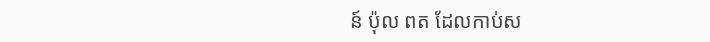ន៍ ប៉ុល ពត ដែលកាប់ស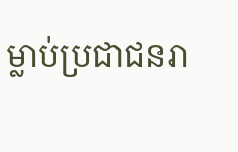ម្លាប់ប្រជាជនរា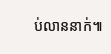ប់លាននាក់៕